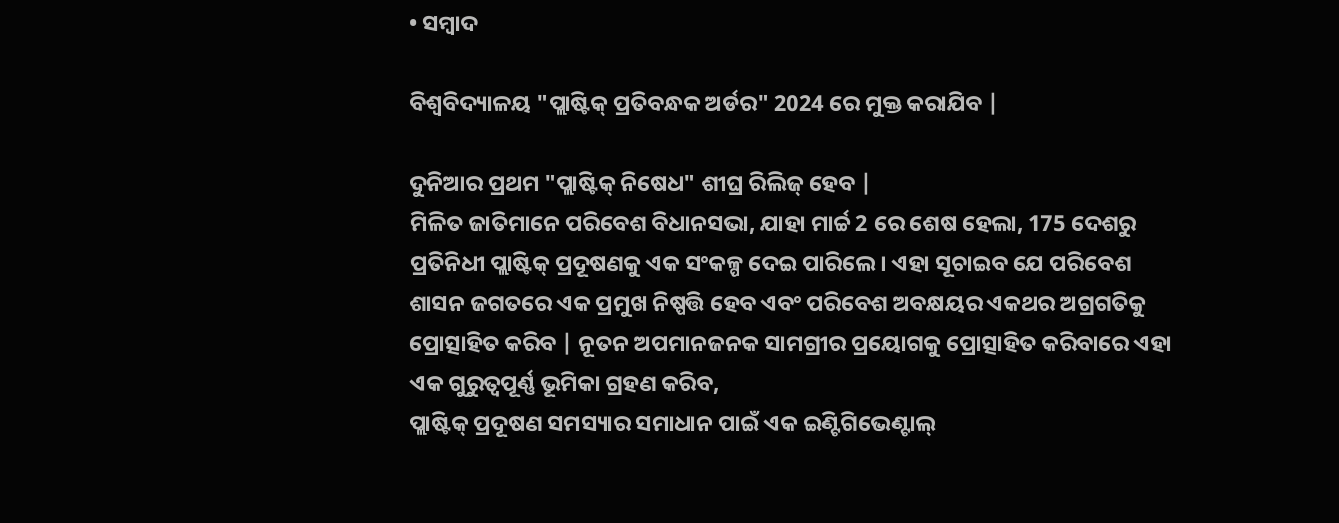• ସମ୍ବାଦ

ବିଶ୍ୱବିଦ୍ୟାଳୟ "ପ୍ଲାଷ୍ଟିକ୍ ପ୍ରତିବନ୍ଧକ ଅର୍ଡର" 2024 ରେ ମୁକ୍ତ କରାଯିବ |

ଦୁନିଆର ପ୍ରଥମ "ପ୍ଲାଷ୍ଟିକ୍ ନିଷେଧ" ଶୀଘ୍ର ରିଲିଜ୍ ହେବ |
ମିଳିତ ଜାତିମାନେ ପରିବେଶ ବିଧାନସଭା, ଯାହା ମାର୍ଚ୍ଚ 2 ରେ ଶେଷ ହେଲା, 175 ଦେଶରୁ ପ୍ରତିନିଧୀ ପ୍ଲାଷ୍ଟିକ୍ ପ୍ରଦୂଷଣକୁ ଏକ ସଂକଳ୍ପ ଦେଇ ପାରିଲେ। ଏହା ସୂଚାଇବ ଯେ ପରିବେଶ ଶାସନ ଜଗତରେ ଏକ ପ୍ରମୁଖ ନିଷ୍ପତ୍ତି ହେବ ଏବଂ ପରିବେଶ ଅବକ୍ଷୟର ଏକଥର ଅଗ୍ରଗତିକୁ ପ୍ରୋତ୍ସାହିତ କରିବ | ନୂତନ ଅପମାନଜନକ ସାମଗ୍ରୀର ପ୍ରୟୋଗକୁ ପ୍ରୋତ୍ସାହିତ କରିବାରେ ଏହା ଏକ ଗୁରୁତ୍ୱପୂର୍ଣ୍ଣ ଭୂମିକା ଗ୍ରହଣ କରିବ,
ପ୍ଲାଷ୍ଟିକ୍ ପ୍ରଦୂଷଣ ସମସ୍ୟାର ସମାଧାନ ପାଇଁ ଏକ ଇଣ୍ଟିଗିଭେଣ୍ଟାଲ୍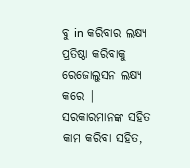ବୁ in କରିବାର ଲକ୍ଷ୍ୟ ପ୍ରତିଷ୍ଠା କରିବାକୁ ରେଜୋଲୁସନ ଲକ୍ଷ୍ୟ କରେ |
ସରକାରମାନଙ୍କ ସହିତ କାମ କରିବା ସହିତ,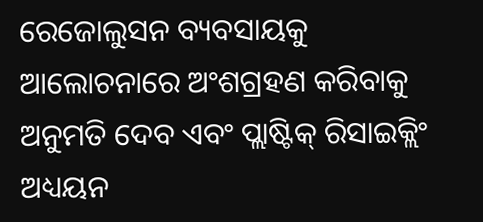ରେଜୋଲୁସନ ବ୍ୟବସାୟକୁ ଆଲୋଚନାରେ ଅଂଶଗ୍ରହଣ କରିବାକୁ ଅନୁମତି ଦେବ ଏବଂ ପ୍ଲାଷ୍ଟିକ୍ ରିସାଇକ୍ଲିଂ ଅଧ୍ୟୟନ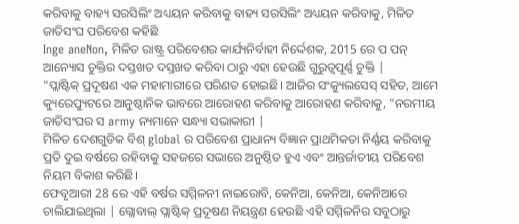କରିବାକୁ ବାହ୍ୟ ସରସିଲିଂ ଅଧ୍ୟୟନ କରିବାକୁ ବାହ୍ୟ ସରସିଲିଂ ଅଧ୍ୟୟନ କରିବାକୁ, ମିଳିତ ଜାତିସଂଘ ପରିବେଶ କହିଛି
Inge aneNon, ମିଳିତ ରାଷ୍ଟ୍ର ପରିବେଶର କାର୍ଯ୍ୟନିର୍ବାହୀ ନିର୍ଦ୍ଦେଶକ, 2015 ରେ ପ ପନ୍ ଆନ୍ୟୋସ ଚୁକ୍ତିର ଦସ୍ତଖତ ଦସ୍ତଖତ କରିବା ଠାରୁ ଏହା ହେଉଛି ଗୁରୁତ୍ୱପୂର୍ଣ୍ଣ ଚୁକ୍ତି |
"ପ୍ଲାଷ୍ଟିକ୍ ପ୍ରଦୂଷଣ ଏକ ମହାମାରୀରେ ପରିଣତ ହୋଇଛି। ଆଜିର ସଂକ୍ୟୁଲସେସ୍ ସହିତ, ଆମେ କ୍ୟୁରେପ୍ୟୁଟରେ ଆନୁଷ୍ଠାନିକ ଭାବରେ ଆରୋହଣ କରିବାକୁ ଆରୋହଣ କରିବାକୁ, "ନରମୀୟ ଜାତିସଂଘର ସ army ନ୍ୟମାନେ ସନ୍ଧ୍ୟା ସଭାକାରୀ |
ମିଳିତ ଦେଶଗୁଡିକ ବିଶ୍ global ର ପରିବେଶ ପ୍ରାଧାନ୍ୟ ବିଜ୍ଞାନ ପ୍ରାଥମିକତା ନିର୍ଣ୍ଣୟ କରିବାକୁ ପ୍ରତି ଦୁଇ ବର୍ଷରେ ରହିବାକୁ ସହଜରେ ସଭାରେ ଅନୁଷ୍ଠିତ ହୁଏ ଏବଂ ଆନ୍ତର୍ଜାତୀୟ ପରିବେଶ ନିୟମ ବିକାଶ କରିଛି।
ଫେବୃଆରୀ 28 ରେ ଏହି ବର୍ଷର ସମ୍ମିଳନୀ ନାଇରୋବି, କେନିଆ, କେନିଆ, କେନିଆରେ ଚାଲିଯାଇଥିଲା | ଗ୍ଲୋବାଲ୍ ପ୍ଲାଷ୍ଟିକ୍ ପ୍ରଦୂଷଣ ନିୟନ୍ତ୍ରଣ ହେଉଛି ଏହି ସମ୍ମିଳନିର ସବୁଠାରୁ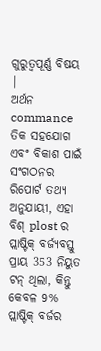ଗୁରୁତ୍ୱପୂର୍ଣ୍ଣ ବିଷୟ |
ଅର୍ଥନ commance ତିକ ସହଯୋଗ ଏବଂ ବିକାଶ ପାଇଁ ସଂଗଠନର ରିପୋର୍ଟ ତଥ୍ୟ ଅନୁଯାୟୀ, ଏହା ବିଶ୍ plost ର ପ୍ଲାଷ୍ଟିକ୍ ବର୍ଜ୍ୟବସ୍ତୁ ପ୍ରାୟ 353 ନିୟୁତ ଟନ୍ ଥିଲା, କିନ୍ତୁ କେବଳ 9% ପ୍ଲାଷ୍ଟିକ୍ ବର୍ଜର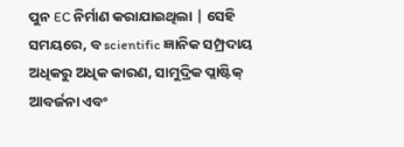ପୁନ EC ନିର୍ମାଣ କରାଯାଇଥିଲା | ସେହି ସମୟରେ, ବ scientific ଜ୍ଞାନିକ ସମ୍ପ୍ରଦାୟ ଅଧିକରୁ ଅଧିକ କାରଣ, ସାମୁଦ୍ରିକ ପ୍ଲାଷ୍ଟିକ୍ ଆବର୍ଜନା ଏବଂ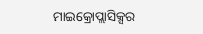ମାଇକ୍ରୋପ୍ଲାସିକ୍ସର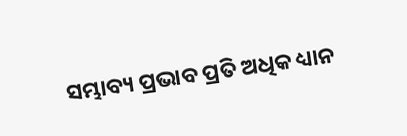ସମ୍ଭାବ୍ୟ ପ୍ରଭାବ ପ୍ରତି ଅଧିକ ଧ୍ୟାନ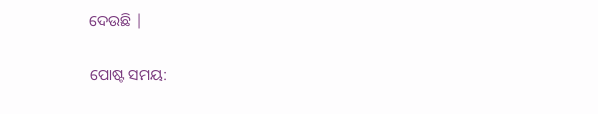ଦେଉଛି |


ପୋଷ୍ଟ ସମୟ: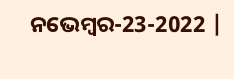ନଭେମ୍ବର-23-2022 |